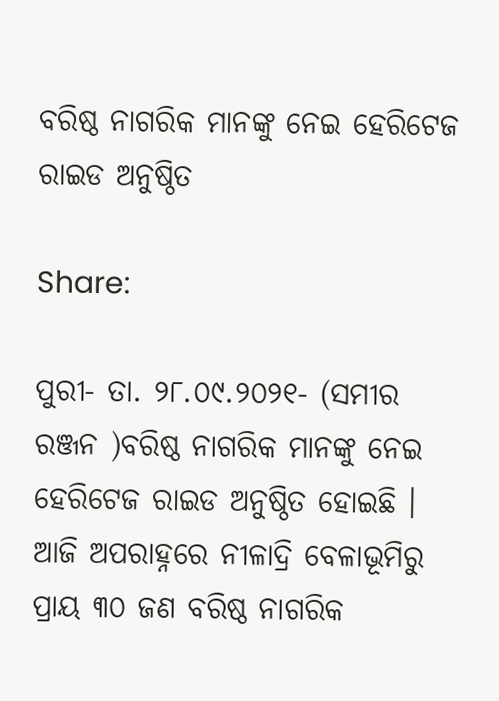ବରିଷ୍ଠ ନାଗରିକ ମାନଙ୍କୁ ନେଇ ହେରିଟେଜ ରାଇଡ ଅନୁଷ୍ଠିତ

Share:

ପୁରୀ- ତା. ୨୮.୦୯.୨୦୨୧- (ସମୀର ରଞ୍ଜନ )ବରିଷ୍ଠ ନାଗରିକ ମାନଙ୍କୁ ନେଇ ହେରିଟେଜ ରାଇଡ ଅନୁଷ୍ଠିତ ହୋଇଛି । ଆଜି ଅପରାହ୍ନରେ ନୀଳାଦ୍ରି ବେଳାଭୂମିରୁ ପ୍ରାୟ ୩୦ ଜଣ ବରିଷ୍ଠ ନାଗରିକ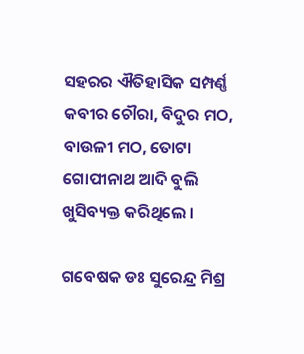ସହରର ଐତିହାସିକ ସମ୍ପର୍ଣ୍ଣ କବୀର ଚୌରା, ବିଦୁର ମଠ, ବାଉଳୀ ମଠ, ତୋଟା ଗୋପୀନାଥ ଆଦି ବୁଲି ଖୁସିବ୍ୟକ୍ତ କରିଥିଲେ ।

ଗବେଷକ ଡଃ ସୁରେନ୍ଦ୍ର ମିଶ୍ର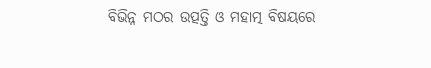ବିଭିନ୍ନ ମଠର ଉତ୍ପତ୍ତି ଓ ମହାତ୍ମ ବିଷୟରେ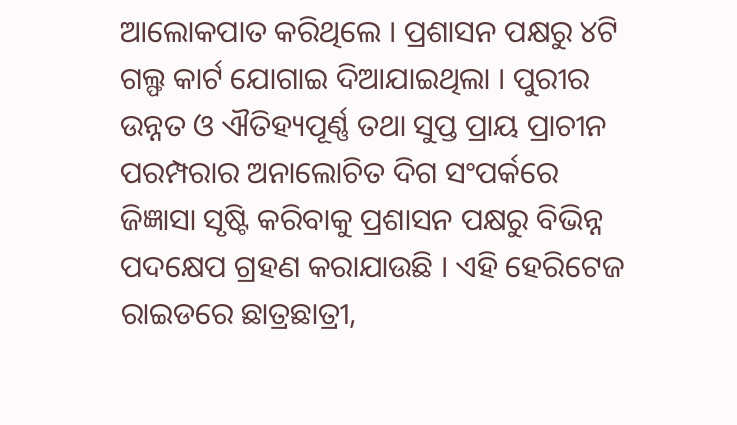ଆଲୋକପାତ କରିଥିଲେ । ପ୍ରଶାସନ ପକ୍ଷରୁ ୪ଟି ଗଲ୍ଫ କାର୍ଟ ଯୋଗାଇ ଦିଆଯାଇଥିଲା । ପୁରୀର ଉନ୍ନତ ଓ ଐତିହ୍ୟପୂର୍ଣ୍ଣ ତଥା ସୁପ୍ତ ପ୍ରାୟ ପ୍ରାଚୀନ ପରମ୍ପରାର ଅନାଲୋଚିତ ଦିଗ ସଂପର୍କରେ ଜିଜ୍ଞାସା ସୃଷ୍ଟି କରିବାକୁ ପ୍ରଶାସନ ପକ୍ଷରୁ ବିଭିନ୍ନ ପଦକ୍ଷେପ ଗ୍ରହଣ କରାଯାଉଛି । ଏହି ହେରିଟେଜ ରାଇଡରେ ଛାତ୍ରଛାତ୍ରୀ,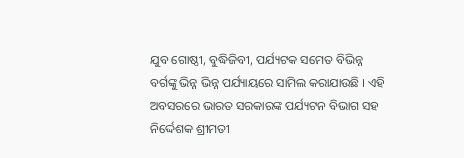ଯୁବ ଗୋଷ୍ଠୀ, ବୁଦ୍ଧିଜିବୀ, ପର୍ଯ୍ୟଟକ ସମେତ ବିଭିନ୍ନ ବର୍ଗଙ୍କୁ ଭିନ୍ନ ଭିନ୍ନ ପର୍ଯ୍ୟାୟରେ ସାମିଲ କରାଯାଉଛି । ଏହି ଅବସରରେ ଭାରତ ସରକାରଙ୍କ ପର୍ଯ୍ୟଟନ ବିଭାଗ ସହ ନିର୍ଦ୍ଦେଶକ ଶ୍ରୀମତୀ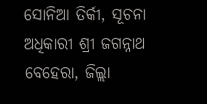ସୋନିଆ ତିର୍କୀ, ସୂଚନା ଅଧିକାରୀ ଶ୍ରୀ ଜଗନ୍ନାଥ ବେହେରା, ଜିଲ୍ଲା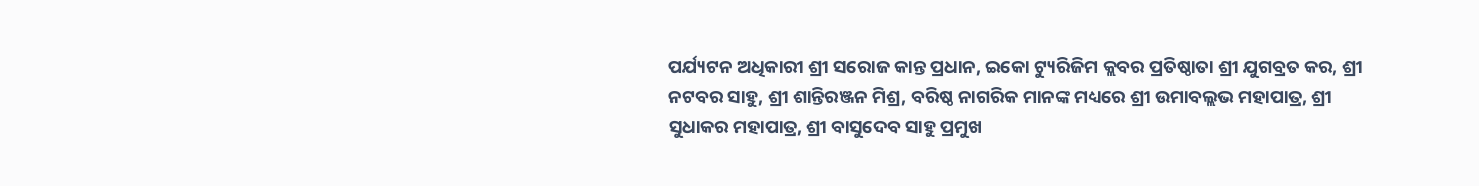ପର୍ଯ୍ୟଟନ ଅଧିକାରୀ ଶ୍ରୀ ସରୋଜ କାନ୍ତ ପ୍ରଧାନ, ଇକୋ ଟ୍ୟୁରିଜିମ କ୍ଲବର ପ୍ରତିଷ୍ଠାତା ଶ୍ରୀ ଯୁଗବ୍ରତ କର, ଶ୍ରୀ ନଟବର ସାହୁ, ଶ୍ରୀ ଶାନ୍ତିରଞ୍ଜନ ମିଶ୍ର, ବରିଷ୍ଠ ନାଗରିକ ମାନଙ୍କ ମଧ୍ୟରେ ଶ୍ରୀ ଉମାବଲ୍ଲଭ ମହାପାତ୍ର, ଶ୍ରୀ ସୁଧାକର ମହାପାତ୍ର, ଶ୍ରୀ ବାସୁଦେବ ସାହୁ ପ୍ରମୁଖ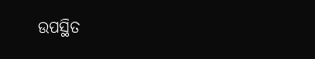ଉପସ୍ଥିତ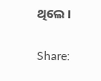ଥିଲେ ।


Share: